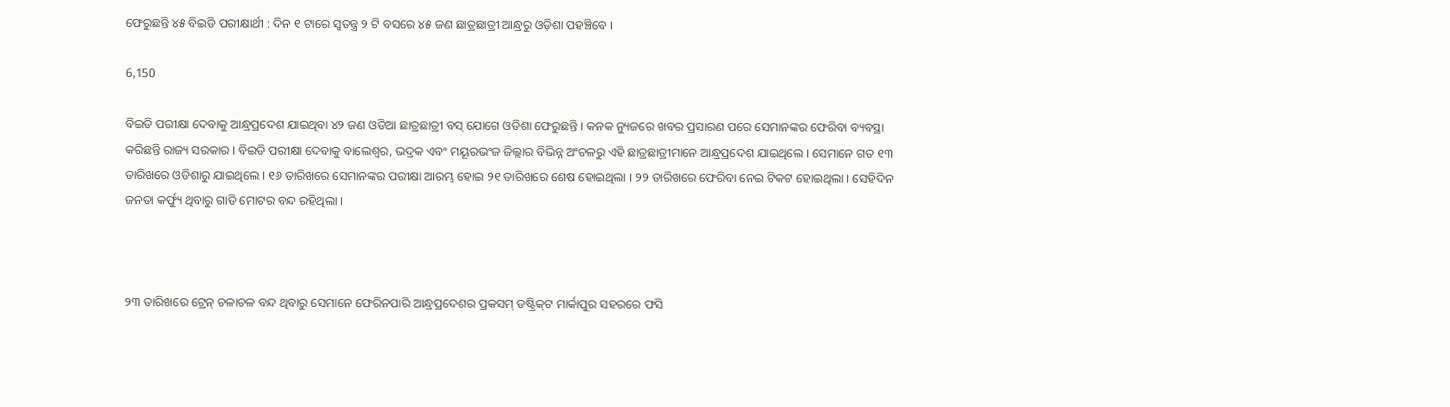ଫେରୁଛନ୍ତି ୪୫ ବିଇଡି ପରୀକ୍ଷାର୍ଥୀ : ଦିନ ୧ ଟାରେ ସ୍ୱତନ୍ତ୍ର ୨ ଟି ବସରେ ୪୫ ଜଣ ଛାତ୍ରଛାତ୍ରୀ ଆନ୍ଧ୍ରରୁ ଓଡ଼ିଶା ପହଞ୍ଚିବେ ।

6,150

ବିଇଡି ପରୀକ୍ଷା ଦେବାକୁ ଆନ୍ଧ୍ରପ୍ରଦେଶ ଯାଇଥିବା ୪୨ ଜଣ ଓଡିଆ ଛାତ୍ରଛାତ୍ରୀ ବସ୍ ଯୋଗେ ଓଡିଶା ଫେରୁଛନ୍ତି । କନକ ନ୍ୟୁଜରେ ଖବର ପ୍ରସାରଣ ପରେ ସେମାନଙ୍କର ଫେରିବା ବ୍ୟବସ୍ଥା କରିଛନ୍ତି ରାଜ୍ୟ ସରକାର । ବିଇଡି ପରୀକ୍ଷା ଦେବାକୁ ବାଲେଶ୍ୱର, ଭଦ୍ରକ ଏବଂ ମୟୂରଭଂଜ ଜିଲ୍ଲାର ବିଭିନ୍ନ ଅଂଚଳରୁ ଏହି ଛାତ୍ରଛାତ୍ରୀମାନେ ଆନ୍ଧ୍ରପ୍ରଦେଶ ଯାଇଥିଲେ । ସେମାନେ ଗତ ୧୩ ତାରିଖରେ ଓଡିଶାରୁ ଯାଇଥିଲେ । ୧୬ ତାରିଖରେ ସେମାନଙ୍କର ପରୀକ୍ଷା ଆରମ୍ଭ ହୋଇ ୨୧ ତାରିଖରେ ଶେଷ ହୋଇଥିଲା । ୨୨ ତାରିଖରେ ଫେରିବା ନେଇ ଟିକଟ ହୋଇଥିଲା । ସେହିଦିନ ଜନତା କର୍ଫ୍ୟୁ ଥିବାରୁ ଗାଡି ମୋଟର ବନ୍ଦ ରହିଥିଲା ।



୨୩ ତାରିଖରେ ଟ୍ରେନ୍ ଚଳାଚଳ ବନ୍ଦ ଥିବାରୁ ସେମାନେ ଫେରିନପାରି ଆନ୍ଧ୍ରପ୍ରଦେଶର ପ୍ରକସମ୍ ଡଷ୍ଟ୍ରିକ୍‌ଟ ମାର୍କାପୁର ସହରରେ ଫସି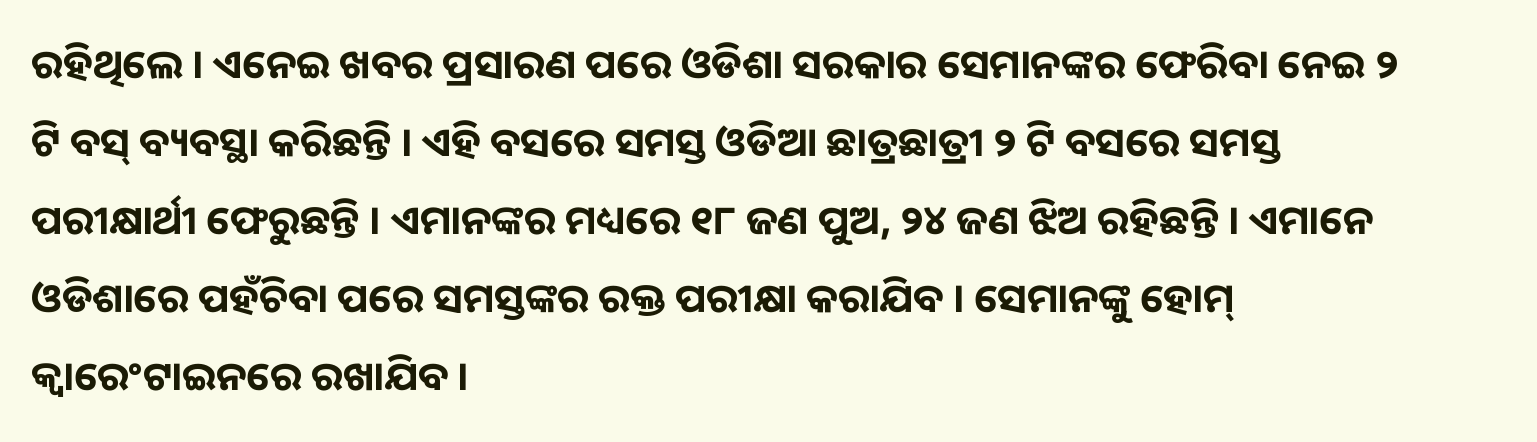ରହିଥିଲେ । ଏନେଇ ଖବର ପ୍ରସାରଣ ପରେ ଓଡିଶା ସରକାର ସେମାନଙ୍କର ଫେରିବା ନେଇ ୨ ଟି ବସ୍ ବ୍ୟବସ୍ଥା କରିଛନ୍ତି । ଏହି ବସରେ ସମସ୍ତ ଓଡିଆ ଛାତ୍ରଛାତ୍ରୀ ୨ ଟି ବସରେ ସମସ୍ତ ପରୀକ୍ଷାର୍ଥୀ ଫେରୁଛନ୍ତି । ଏମାନଙ୍କର ମଧ୍ୟରେ ୧୮ ଜଣ ପୁଅ, ୨୪ ଜଣ ଝିଅ ରହିଛନ୍ତି । ଏମାନେ ଓଡିଶାରେ ପହଁଚିବା ପରେ ସମସ୍ତଙ୍କର ରକ୍ତ ପରୀକ୍ଷା କରାଯିବ । ସେମାନଙ୍କୁ ହୋମ୍ କ୍ୱାରେଂଟାଇନରେ ରଖାଯିବ ।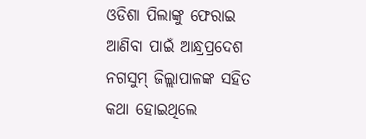ଓଡିଶା ପିଲାଙ୍କୁ ଫେରାଇ ଆଣିବା ପାଇଁ ଆନ୍ଧ୍ରପ୍ରଦେଶ ନଗସୁମ୍ ଜିଲ୍ଲାପାଳଙ୍କ ସହିତ କଥା ହୋଇଥିଲେ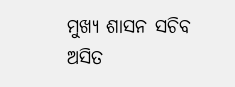ମୁଖ୍ୟ ଶାସନ ସଚିବ ଅସିତ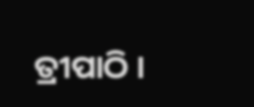ତ୍ରୀପାଠି ।